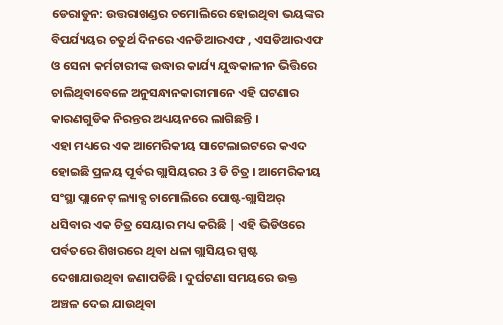ଡେରାଡୁନ: ଉତ୍ତରାଖଣ୍ଡର ଚମୋଲିରେ ହୋଇଥିବା ଭୟଙ୍କର ବିପର୍ଯ୍ୟୟର ଚତୁର୍ଥ ଦିନରେ ଏନଡିଆରଏଫ , ଏସଡିଆରଏଫ ଓ ସେନା କର୍ମଚାରୀଙ୍କ ଉଦ୍ଧାର କାର୍ଯ୍ୟ ଯୁଦ୍ଧକାଳୀନ ଭିତ୍ତିରେ ଚାଲିଥିବାବେଳେ ଅନୁସନ୍ଧାନକାରୀମାନେ ଏହି ଘଟଣାର କାରଣଗୁଡିକ ନିରନ୍ତର ଅଧ୍ୟୟନରେ ଲାଗିଛନ୍ତି ।
ଏହା ମଧ୍ୟରେ ଏକ ଆମେରିକୀୟ ସାଟେଲାଇଟରେ କଏଦ ହୋଇଛି ପ୍ରଳୟ ପୂର୍ବର ଗ୍ଲାସିୟରର 3 ଡି ଚିତ୍ର । ଆମେରିକୀୟ ସଂସ୍ଥା ପ୍ଲାନେଟ୍ ଲ୍ୟାବ୍ସ ଚାମୋଲିରେ ପୋଷ୍ଟ-ଗ୍ଲାସିଅର୍ ଧସିବାର ଏକ ଚିତ୍ର ସେୟାର ମଧ୍ୟ କରିଛି | ଏହି ଭିଡିଓରେ ପର୍ବତରେ ଶିଖରରେ ଥିବା ଧଳା ଗ୍ଲାସିୟର ସ୍ପଷ୍ଟ ଦେଖାଯାଉଥିବା ଜଣାପଡିଛି । ଦୁର୍ଘଟଣା ସମୟରେ ଉକ୍ତ ଅଞ୍ଚଳ ଦେଇ ଯାଉଥିବା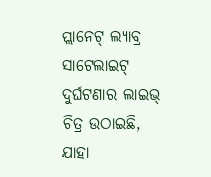ପ୍ଲାନେଟ୍ ଲ୍ୟାବ୍ର ସାଟେଲାଇଟ୍ ଦୁର୍ଘଟଣାର ଲାଇଭ୍ ଚିତ୍ର ଉଠାଇଛି, ଯାହା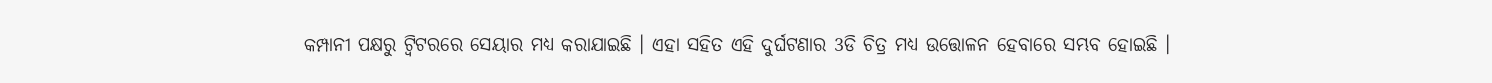କମ୍ପାନୀ ପକ୍ଷରୁ ଟ୍ୱିଟରରେ ସେୟାର ମଧ୍ୟ କରାଯାଇଛି । ଏହା ସହିତ ଏହି ଦୁର୍ଘଟଣାର 3ଡି ଚିତ୍ର ମଧ୍ୟ ଉତ୍ତୋଳନ ହେବାରେ ସମ୍ଭବ ହୋଇଛି ।